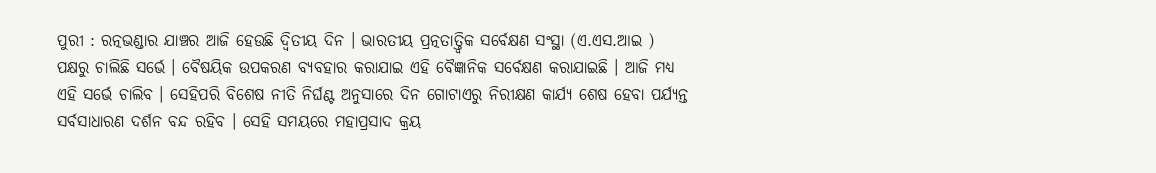ପୁରୀ : ରତ୍ନଭଣ୍ଡାର ଯାଞ୍ଚର ଆଜି ହେଉଛି ଦ୍ବିତୀୟ ଦିନ । ଭାରତୀୟ ପ୍ରତ୍ନତାତ୍ତ୍ବିକ ସର୍ବେକ୍ଷଣ ସଂସ୍ଥା (ଏ.ଏସ.ଆଇ ) ପକ୍ଷରୁ ଚାଲିଛି ସର୍ଭେ । ବୈଷୟିକ ଉପକରଣ ବ୍ୟବହାର କରାଯାଇ ଏହି ବୈଜ୍ଞାନିକ ସର୍ବେକ୍ଷଣ କରାଯାଇଛି । ଆଜି ମଧ୍ୟ ଏହି ସର୍ଭେ ଚାଲିବ । ସେହିପରି ବିଶେଷ ନୀତି ନିର୍ଘଣ୍ଟ ଅନୁସାରେ ଦିନ ଗୋଟାଏରୁ ନିରୀକ୍ଷଣ କାର୍ଯ୍ୟ ଶେଷ ହେବା ପର୍ଯ୍ୟନ୍ତ ସର୍ବସାଧାରଣ ଦର୍ଶନ ବନ୍ଦ ରହିବ । ସେହି ସମୟରେ ମହାପ୍ରସାଦ କ୍ରୟ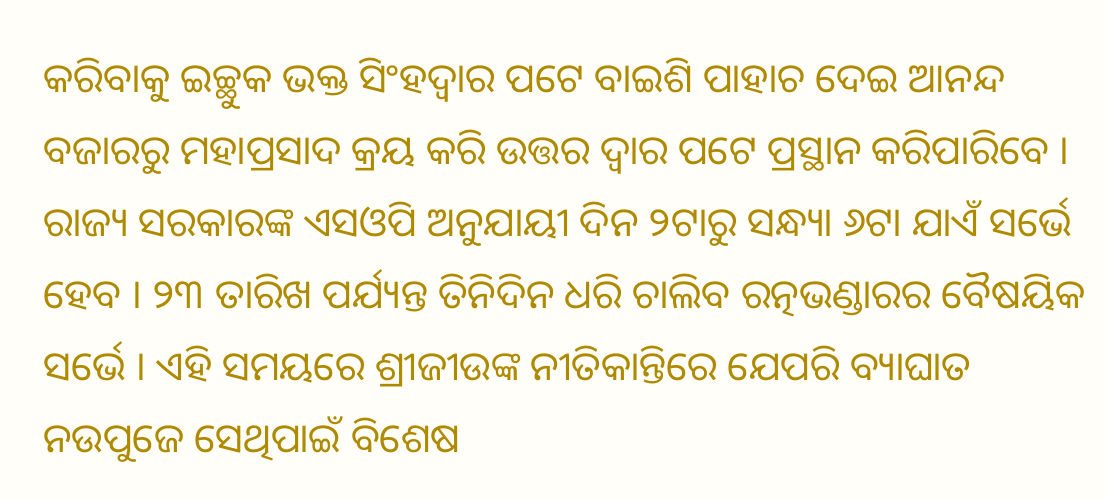କରିବାକୁ ଇଚ୍ଛୁକ ଭକ୍ତ ସିଂହଦ୍ଵାର ପଟେ ବାଇଶି ପାହାଚ ଦେଇ ଆନନ୍ଦ ବଜାରରୁ ମହାପ୍ରସାଦ କ୍ରୟ କରି ଉତ୍ତର ଦ୍ୱାର ପଟେ ପ୍ରସ୍ଥାନ କରିପାରିବେ ।
ରାଜ୍ୟ ସରକାରଙ୍କ ଏସଓପି ଅନୁଯାୟୀ ଦିନ ୨ଟାରୁ ସନ୍ଧ୍ୟା ୬ଟା ଯାଏଁ ସର୍ଭେ ହେବ । ୨୩ ତାରିଖ ପର୍ଯ୍ୟନ୍ତ ତିନିଦିନ ଧରି ଚାଲିବ ରତ୍ନଭଣ୍ଡାରର ବୈଷୟିକ ସର୍ଭେ । ଏହି ସମୟରେ ଶ୍ରୀଜୀଉଙ୍କ ନୀତିକାନ୍ତିରେ ଯେପରି ବ୍ୟାଘାତ ନଉପୁଜେ ସେଥିପାଇଁ ବିଶେଷ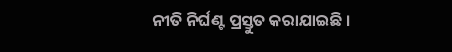ନୀତି ନିର୍ଘଣ୍ଟ ପ୍ରସ୍ତୁତ କରାଯାଇଛି ।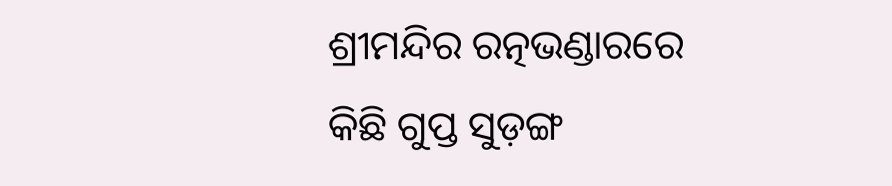ଶ୍ରୀମନ୍ଦିର ରତ୍ନଭଣ୍ଡାରରେ କିଛି ଗୁପ୍ତ ସୁଡ଼ଙ୍ଗ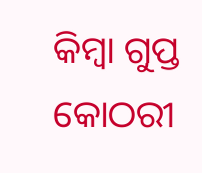କିମ୍ବା ଗୁପ୍ତ କୋଠରୀ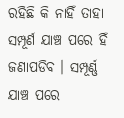ରହିଛି କି ନାହିଁ ତାହା ସମ୍ପୂର୍ଣ ଯାଞ୍ଚ ପରେ ହିଁ ଜଣାପଡିବ । ସମ୍ପୂର୍ଣ୍ଣ ଯାଞ୍ଚ ପରେ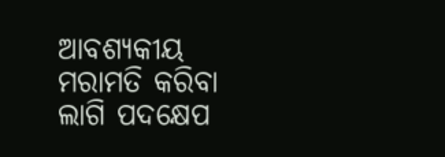ଆବଶ୍ୟକୀୟ ମରାମତି କରିବା ଲାଗି ପଦକ୍ଷେପ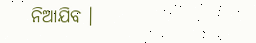ନିଆଯିବ ।